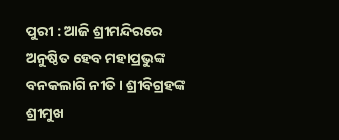ପୁରୀ : ଆଜି ଶ୍ରୀମନ୍ଦିରରେ ଅନୁଷ୍ଠିତ ହେବ ମହାପ୍ରଭୁଙ୍କ ବନକଲାଗି ନୀତି। ଶ୍ରୀବିଗ୍ରହଙ୍କ ଶ୍ରୀମୁଖ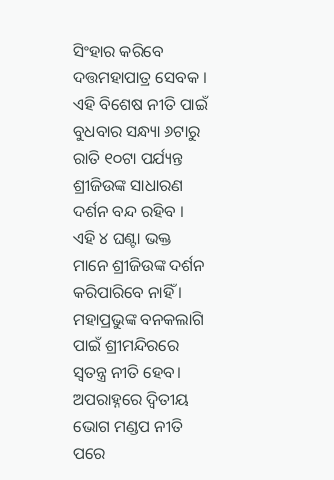ସିଂହାର କରିବେ ଦତ୍ତମହାପାତ୍ର ସେବକ । ଏହି ବିଶେଷ ନୀତି ପାଇଁ ବୁଧବାର ସନ୍ଧ୍ୟା ୬ଟାରୁ ରାତି ୧୦ଟା ପର୍ଯ୍ୟନ୍ତ ଶ୍ରୀଜିଉଙ୍କ ସାଧାରଣ ଦର୍ଶନ ବନ୍ଦ ରହିବ । ଏହି ୪ ଘଣ୍ଟା ଭକ୍ତ ମାନେ ଶ୍ରୀଜିଉଙ୍କ ଦର୍ଶନ କରିପାରିବେ ନାହିଁ ।
ମହାପ୍ରଭୁଙ୍କ ବନକଲାଗି ପାଇଁ ଶ୍ରୀମନ୍ଦିରରେ ସ୍ବତନ୍ତ୍ର ନୀତି ହେବ। ଅପରାହ୍ନରେ ଦ୍ବିତୀୟ ଭୋଗ ମଣ୍ଡପ ନୀତି ପରେ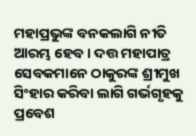ମହାପ୍ରଭୁଙ୍କ ବନକଲାଗି ନୀତି ଆରମ୍ଭ ହେବ । ଦତ୍ତ ମହାପାତ୍ର ସେବକମାନେ ଠାକୁରଙ୍କ ଶ୍ରୀମୁଖ ସିଂହାର କରିବା ଲାଗି ଗର୍ଭଗୃହକୁ ପ୍ରବେଶ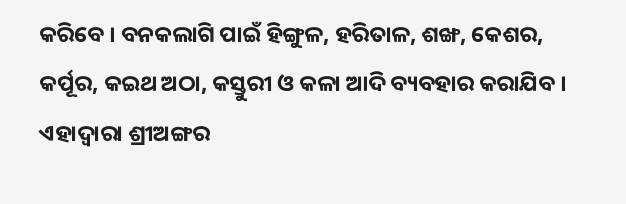କରିବେ । ବନକଲାଗି ପାଇଁ ହିଙ୍ଗୁଳ, ହରିତାଳ, ଶଙ୍ଖ, କେଶର, କର୍ପୂର, କଇଥ ଅଠା, କସ୍ତୁରୀ ଓ କଳା ଆଦି ବ୍ୟବହାର କରାଯିବ । ଏହାଦ୍ବାରା ଶ୍ରୀଅଙ୍ଗର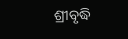ଶ୍ରୀବୃଦ୍ଧି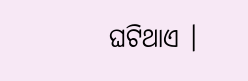ଘଟିଥାଏ ।